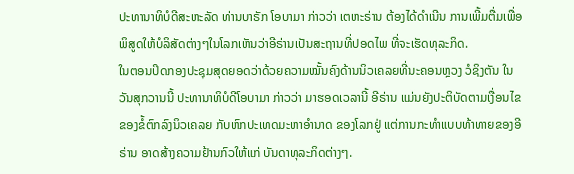ປະທານາທິບໍດີສະຫະລັດ ທ່ານບາຣັກ ໂອບາມາ ກ່າວວ່າ ເຕຫະຣ່ານ ຕ້ອງໄດ້ດຳເນີນ ການເພີ້ມຕື່ມເພື່ອພິສູດໃຫ້ບໍລິສັດຕ່າງໆໃນໂລກເຫັນວ່າອີຣ່ານເປັນສະຖານທີ່ປອດໄພ ທີ່ຈະເຮັດທຸລະກິດ.
ໃນຕອນປິດກອງປະຊຸມສຸດຍອດວ່າດ້ວຍຄວາມໝັ້ນຄົງດ້ານນິວເຄລຍທີ່ນະຄອນຫຼວງ ວໍຊິງຕັນ ໃນວັນສຸກວານນີ້ ປະທານາທິບໍດີໂອບາມາ ກ່າວວ່າ ມາຮອດເວລານີ້ ອີຣ່ານ ແມ່ນຍັງປະຕິບັດຕາມເງື່ອນໄຂຂອງຂໍ້ຕົກລົງນິວເຄລຍ ກັບຫົກປະເທດມະຫາອຳນາດ ຂອງໂລກຢູ່ ແຕ່ການກະທຳແບບທ້າທາຍຂອງອີຣ່ານ ອາດສ້າງຄວາມຢ້ານກົວໃຫ້ແກ່ ບັນດາທຸລະກິດຕ່າງໆ.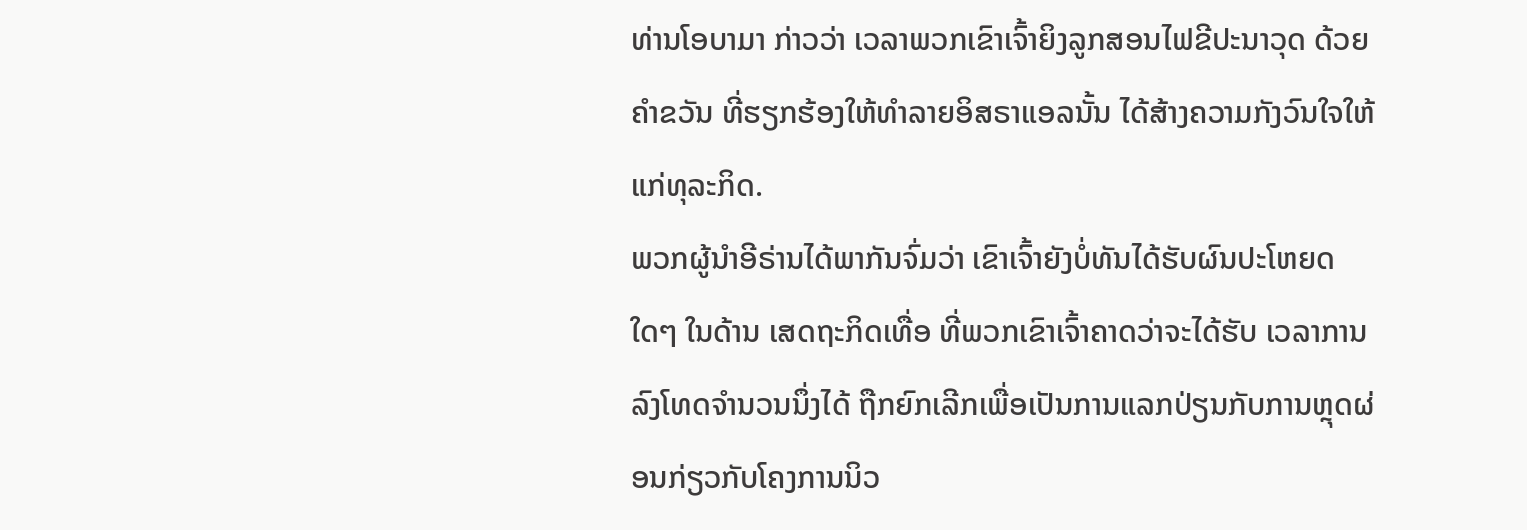ທ່ານໂອບາມາ ກ່າວວ່າ ເວລາພວກເຂົາເຈົ້າຍິງລູກສອນໄຟຂີປະນາວຸດ ດ້ວຍຄຳຂວັນ ທີ່ຮຽກຮ້ອງໃຫ້ທຳລາຍອິສຣາແອລນັ້ນ ໄດ້ສ້າງຄວາມກັງວົນໃຈໃຫ້ແກ່ທຸລະກິດ.
ພວກຜູ້ນຳອີຣ່ານໄດ້ພາກັນຈົ່ມວ່າ ເຂົາເຈົ້າຍັງບໍ່ທັນໄດ້ຮັບຜົນປະໂຫຍດໃດໆ ໃນດ້ານ ເສດຖະກິດເທື່ອ ທີ່ພວກເຂົາເຈົ້າຄາດວ່າຈະໄດ້ຮັບ ເວລາການລົງໂທດຈຳນວນນຶ່ງໄດ້ ຖືກຍົກເລີກເພື່ອເປັນການແລກປ່ຽນກັບການຫຼຸດຜ່ອນກ່ຽວກັບໂຄງການນິວ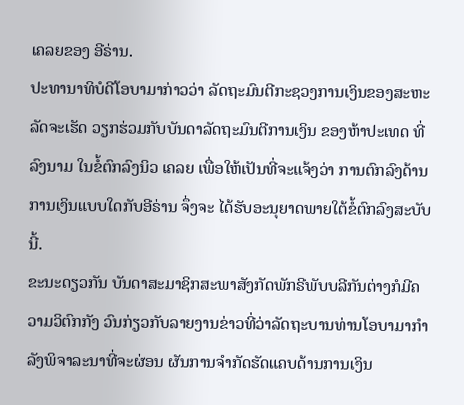ເຄລຍຂອງ ອີຣ່ານ.
ປະທານາທິບໍດີໂອບາມາກ່າວວ່າ ລັດຖະມົນຕີກະຊວງການເງິນຂອງສະຫະລັດຈະເຮັດ ວຽກຮ່ວມກັບບັນດາລັດຖະມົນຕີການເງິນ ຂອງຫ້າປະເທດ ທີ່ລົງນາມ ໃນຂໍ້ຕົກລົງນິວ ເຄລຍ ເພື່ອໃຫ້ເປັນທີ່ຈະແຈ້ງວ່າ ການຕົກລົງດ້ານການເງິນແບບໃດກັບອີຣ່ານ ຈຶ່ງຈະ ໄດ້ຮັບອະນຸຍາດພາຍໃຕ້ຂໍ້ຕົກລົງສະບັບນີ້.
ຂະນະດຽວກັນ ບັນດາສະມາຊິກສະພາສັງກັດພັກຣີພັບບລີກັນຕ່າງກໍມີຄວາມວິຕົກກັງ ວົນກ່ຽວກັບລາຍງານຂ່າວທີ່ວ່າລັດຖະບານທ່ານໂອບາມາກຳລັງພິຈາລະນາທີ່ຈະຜ່ອນ ຜັນການຈຳກັດຮັດແຄບດ້ານການເງິນ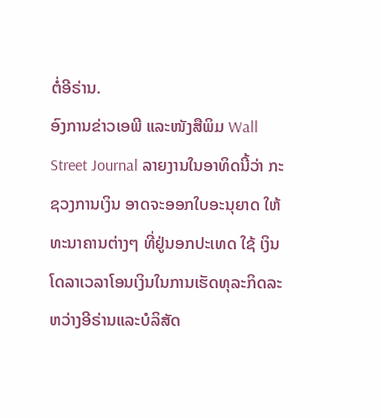ຕໍ່ອີຣ່ານ.
ອົງການຂ່າວເອພີ ແລະໜັງສືພິມ Wall Street Journal ລາຍງານໃນອາທິດນີ້ວ່າ ກະ ຊວງການເງິນ ອາດຈະອອກໃບອະນຸຍາດ ໃຫ້ທະນາຄານຕ່າງໆ ທີ່ຢູ່ນອກປະເທດ ໃຊ້ ເງິນໂດລາເວລາໂອນເງິນໃນການເຮັດທຸລະກິດລະຫວ່າງອີຣ່ານແລະບໍລິສັດ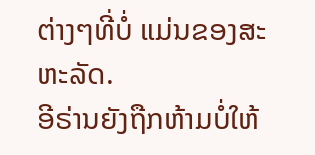ຕ່າງໆທີ່ບໍ່ ແມ່ນຂອງສະຫະລັດ.
ອີຣ່ານຍັງຖືກຫ້າມບໍ່ໃຫ້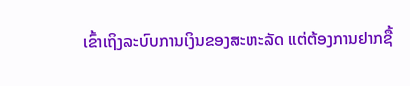ເຂົ້າເຖິງລະບົບການເງິນຂອງສະຫະລັດ ແຕ່ຕ້ອງການຢາກຊື້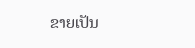ຂາຍເປັນ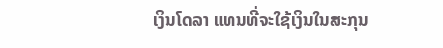ເງິນໂດລາ ແທນທີ່ຈະໃຊ້ເງິນໃນສະກຸນ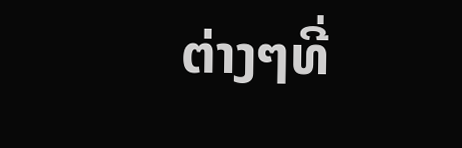ຕ່າງໆທີ່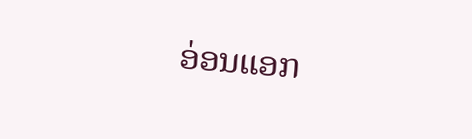ອ່ອນແອກ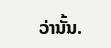ວ່ານັ້ນ.